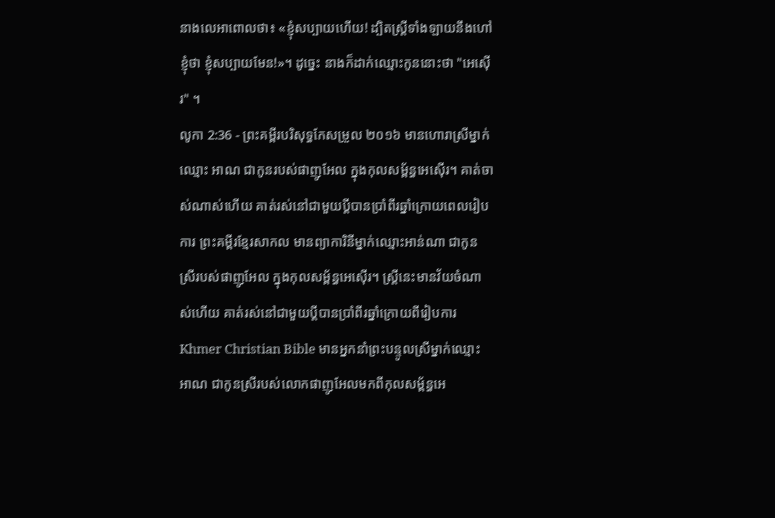នាងលេអាពោលថា៖ «ខ្ញុំសប្បាយហើយ! ដ្បិតស្ត្រីទាំងឡាយនឹងហៅខ្ញុំថា ខ្ញុំសប្បាយមែន!»។ ដូច្នេះ នាងក៏ដាក់ឈ្មោះកូននោះថា "អេស៊ើរ" ។
លូកា 2:36 - ព្រះគម្ពីរបរិសុទ្ធកែសម្រួល ២០១៦ មានហោរាស្រីម្នាក់ឈ្មោះ អាណ ជាកូនរបស់ផាញូអែល ក្នុងកុលសម្ព័ន្ធអេស៊ើរ។ គាត់ចាស់ណាស់ហើយ គាត់រស់នៅជាមួយប្តីបានប្រាំពីរឆ្នាំក្រោយពេលរៀបការ ព្រះគម្ពីរខ្មែរសាកល មានព្យាការិនីម្នាក់ឈ្មោះអាន់ណា ជាកូនស្រីរបស់ផាញូអែល ក្នុងកុលសម្ព័ន្ធអេស៊ើរ។ ស្ត្រីនេះមានវ័យចំណាស់ហើយ គាត់រស់នៅជាមួយប្ដីបានប្រាំពីរឆ្នាំក្រោយពីរៀបការ Khmer Christian Bible មានអ្នកនាំព្រះបន្ទូលស្រីម្នាក់ឈ្មោះអាណ ជាកូនស្រីរបស់លោកផាញូអែលមកពីកុលសម្ព័ន្ធអេ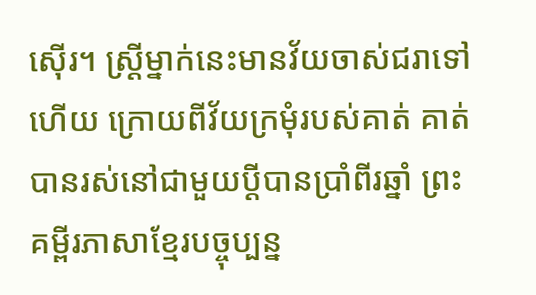ស៊ើរ។ ស្ដ្រីម្នាក់នេះមានវ័យចាស់ជរាទៅហើយ ក្រោយពីវ័យក្រមុំរបស់គាត់ គាត់បានរស់នៅជាមួយប្ដីបានប្រាំពីរឆ្នាំ ព្រះគម្ពីរភាសាខ្មែរបច្ចុប្បន្ន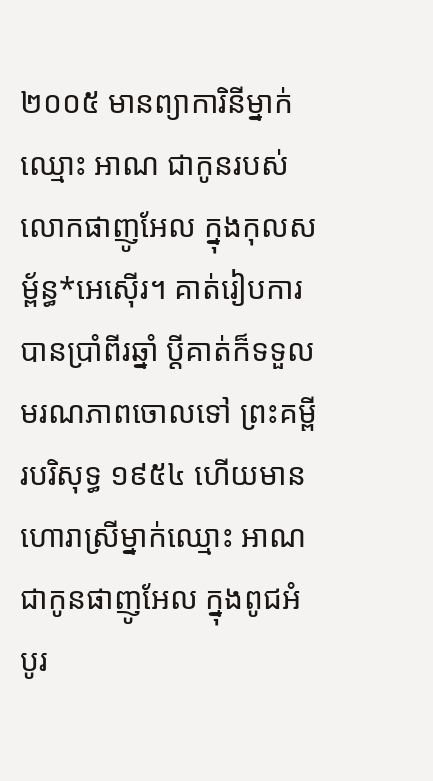២០០៥ មានព្យាការិនីម្នាក់ឈ្មោះ អាណ ជាកូនរបស់លោកផាញូអែល ក្នុងកុលសម្ព័ន្ធ*អេស៊ើរ។ គាត់រៀបការបានប្រាំពីរឆ្នាំ ប្ដីគាត់ក៏ទទួលមរណភាពចោលទៅ ព្រះគម្ពីរបរិសុទ្ធ ១៩៥៤ ហើយមានហោរាស្រីម្នាក់ឈ្មោះ អាណ ជាកូនផាញូអែល ក្នុងពូជអំបូរ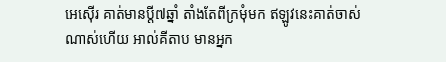អេស៊ើរ គាត់មានប្ដី៧ឆ្នាំ តាំងតែពីក្រមុំមក ឥឡូវនេះគាត់ចាស់ណាស់ហើយ អាល់គីតាប មានអ្នក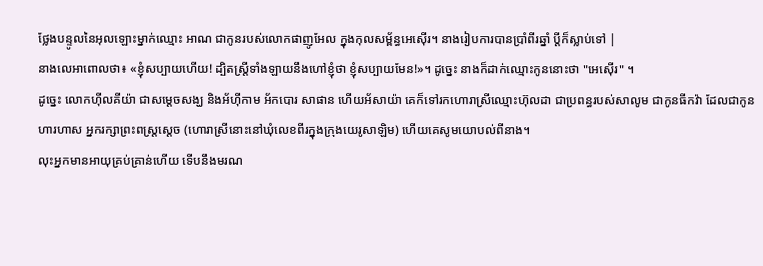ថ្លែងបន្ទូលនៃអុលឡោះម្នាក់ឈ្មោះ អាណ ជាកូនរបស់លោកផាញូអែល ក្នុងកុលសម្ព័ន្ធអេស៊ើរ។ នាងរៀបការបានប្រាំពីរឆ្នាំ ប្ដីក៏ស្លាប់ទៅ |
នាងលេអាពោលថា៖ «ខ្ញុំសប្បាយហើយ! ដ្បិតស្ត្រីទាំងឡាយនឹងហៅខ្ញុំថា ខ្ញុំសប្បាយមែន!»។ ដូច្នេះ នាងក៏ដាក់ឈ្មោះកូននោះថា "អេស៊ើរ" ។
ដូច្នេះ លោកហ៊ីលគីយ៉ា ជាសម្ដេចសង្ឃ និងអ័ហ៊ីកាម អ័កបោរ សាផាន ហើយអ័សាយ៉ា គេក៏ទៅរកហោរាស្រីឈ្មោះហ៊ុលដា ជាប្រពន្ធរបស់សាលូម ជាកូនធីកវ៉ា ដែលជាកូនហារហាស អ្នករក្សាព្រះពស្ត្រស្តេច (ហោរាស្រីនោះនៅឃុំលេខពីរក្នុងក្រុងយេរូសាឡិម) ហើយគេសូមយោបល់ពីនាង។
លុះអ្នកមានអាយុគ្រប់គ្រាន់ហើយ ទើបនឹងមរណ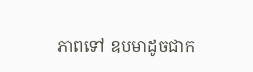ភាពទៅ ឧបមាដូចជាក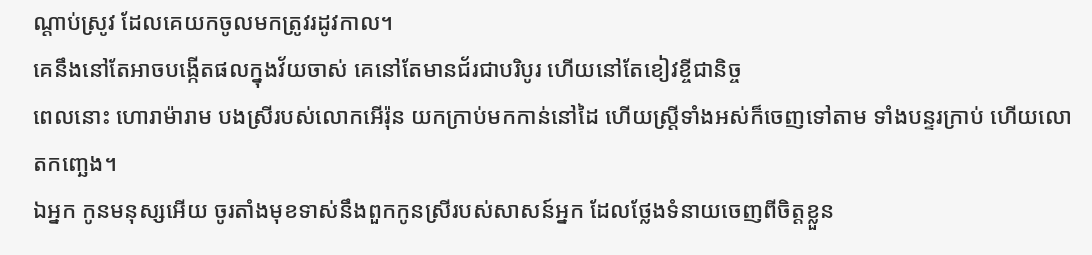ណ្ដាប់ស្រូវ ដែលគេយកចូលមកត្រូវរដូវកាល។
គេនឹងនៅតែអាចបង្កើតផលក្នុងវ័យចាស់ គេនៅតែមានជ័រជាបរិបូរ ហើយនៅតែខៀវខ្ចីជានិច្ច
ពេលនោះ ហោរាម៉ារាម បងស្រីរបស់លោកអើរ៉ុន យកក្រាប់មកកាន់នៅដៃ ហើយស្ត្រីទាំងអស់ក៏ចេញទៅតាម ទាំងបន្ទរក្រាប់ ហើយលោតកញ្ឆេង។
ឯអ្នក កូនមនុស្សអើយ ចូរតាំងមុខទាស់នឹងពួកកូនស្រីរបស់សាសន៍អ្នក ដែលថ្លែងទំនាយចេញពីចិត្តខ្លួន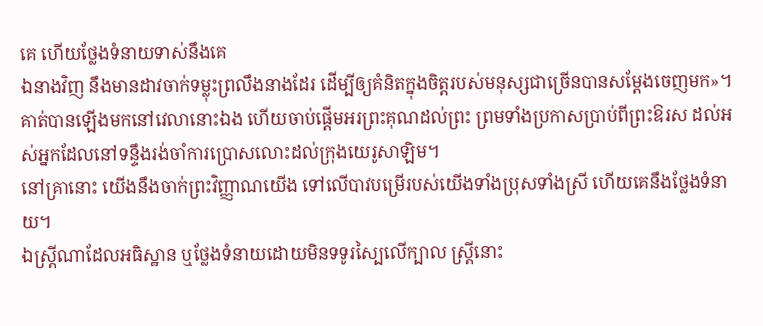គេ ហើយថ្លែងទំនាយទាស់នឹងគេ
ឯនាងវិញ នឹងមានដាវចាក់ទម្លុះព្រលឹងនាងដែរ ដើម្បីឲ្យគំនិតក្នុងចិត្តរបស់មនុស្សជាច្រើនបានសម្តែងចេញមក»។
គាត់បានឡើងមកនៅវេលានោះឯង ហើយចាប់ផ្តើមអរព្រះគុណដល់ព្រះ ព្រមទាំងប្រកាសប្រាប់ពីព្រះឱរស ដល់អស់អ្នកដែលនៅទន្ទឹងរង់ចាំការប្រោសលោះដល់ក្រុងយេរូសាឡិម។
នៅគ្រានោះ យើងនឹងចាក់ព្រះវិញ្ញាណយើង ទៅលើបាវបម្រើរបស់យើងទាំងប្រុសទាំងស្រី ហើយគេនឹងថ្លែងទំនាយ។
ឯស្ត្រីណាដែលអធិស្ឋាន ឬថ្លែងទំនាយដោយមិនទទូរស្បៃលើក្បាល ស្រ្ដីនោះ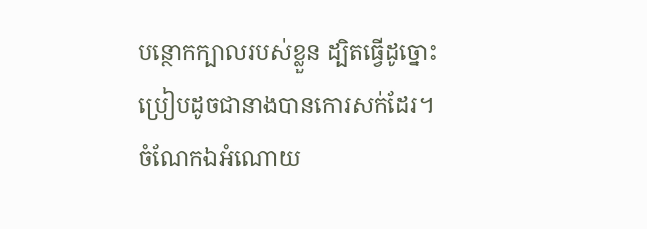បន្ថោកក្បាលរបស់ខ្លួន ដ្បិតធ្វើដូច្នោះប្រៀបដូចជានាងបានកោរសក់ដែរ។
ចំណែកឯអំណោយ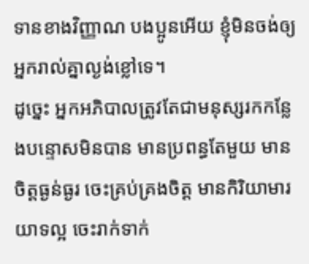ទានខាងវិញ្ញាណ បងប្អូនអើយ ខ្ញុំមិនចង់ឲ្យអ្នករាល់គ្នាល្ងង់ខ្លៅទេ។
ដូច្នេះ អ្នកអភិបាលត្រូវតែជាមនុស្សរកកន្លែងបន្ទោសមិនបាន មានប្រពន្ធតែមួយ មានចិត្តធ្ងន់ធ្ងរ ចេះគ្រប់គ្រងចិត្ត មានកិរិយាមារយាទល្អ ចេះរាក់ទាក់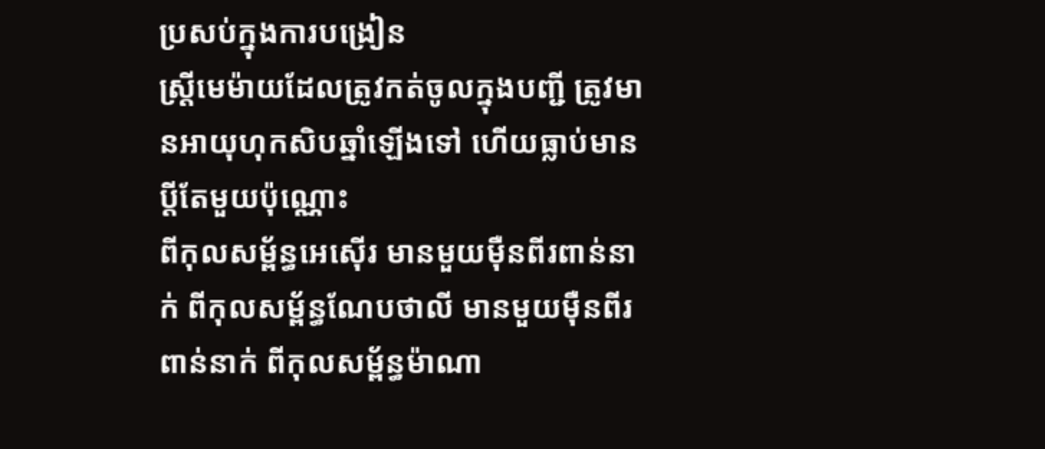ប្រសប់ក្នុងការបង្រៀន
ស្ត្រីមេម៉ាយដែលត្រូវកត់ចូលក្នុងបញ្ជី ត្រូវមានអាយុហុកសិបឆ្នាំឡើងទៅ ហើយធ្លាប់មានប្តីតែមួយប៉ុណ្ណោះ
ពីកុលសម្ព័ន្ធអេស៊ើរ មានមួយម៉ឺនពីរពាន់នាក់ ពីកុលសម្ព័ន្ធណែបថាលី មានមួយម៉ឺនពីរពាន់នាក់ ពីកុលសម្ព័ន្ធម៉ាណា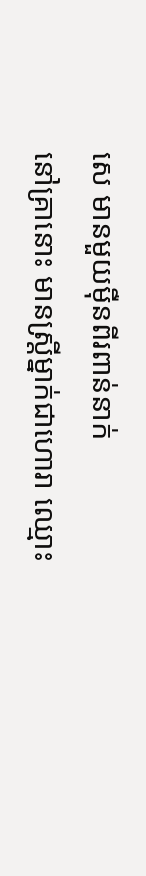សេ មានមួយម៉ឺនពីរពាន់នាក់
នៅគ្រានោះ មានស្ត្រីម្នាក់ជាហោរា ឈ្មោះ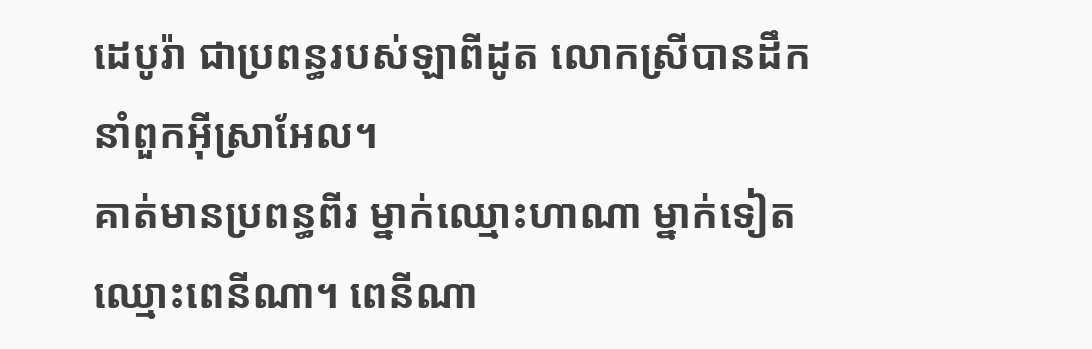ដេបូរ៉ា ជាប្រពន្ធរបស់ឡាពីដូត លោកស្រីបានដឹកនាំពួកអ៊ីស្រាអែល។
គាត់មានប្រពន្ធពីរ ម្នាក់ឈ្មោះហាណា ម្នាក់ទៀតឈ្មោះពេនីណា។ ពេនីណា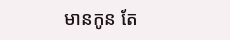មានកូន តែ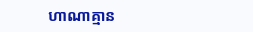ហាណាគ្មាន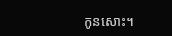កូនសោះ។